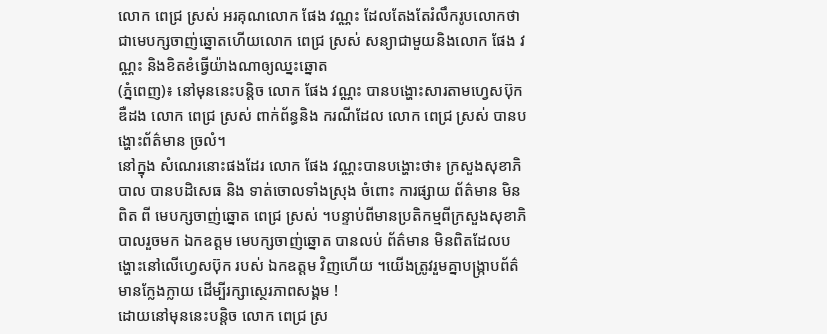លោក ពេជ្រ ស្រស់ អរគុណលោក ផែង វណ្ណះ ដែលតែងតែរំលឹករូបលោកថាជាមេបក្សចាញ់ឆ្នោតហើយលោក ពេជ្រ ស្រស់ សន្យាជាមួយនិងលោក ផែង វណ្ណះ និងខិតខំធ្វើយ៉ាងណាឲ្យឈ្នះឆ្នោត
(ភ្នំពេញ)៖ នៅមុននេះបន្តិច លោក ផែង វណ្ណះ បានបង្ហោះសារតាមហ្វេសប៊ុក ឌឺដង លោក ពេជ្រ ស្រស់ ពាក់ព័ន្ធនិង ករណីដែល លោក ពេជ្រ ស្រស់ បានបង្ហោះព័ត៌មាន ច្រលំ។
នៅក្នុង សំណេរនោះផងដែរ លោក ផែង វណ្ណះបានបង្ហោះថា៖ ក្រសួងសុខាភិបាល បានបដិសេធ និង ទាត់ចោលទាំងស្រុង ចំពោះ ការផ្សាយ ព័ត៌មាន មិនពិត ពី មេបក្សចាញ់ឆ្នោត ពេជ្រ ស្រស់ ។បន្ទាប់ពីមានប្រតិកម្មពីក្រសួងសុខាភិបាលរួចមក ឯកឧត្តម មេបក្សចាញ់ឆ្នោត បានលប់ ព័ត៌មាន មិនពិតដែលបង្ហោះនៅលើហ្វេសប៊ុក របស់ ឯកឧត្ដម វិញហើយ ។យើងត្រូវរួមគ្នាបង្ក្រាបព័ត៌មានក្លែងក្លាយ ដើម្បីរក្សាស្ថេរភាពសង្គម !
ដោយនៅមុននេះបន្តិច លោក ពេជ្រ ស្រ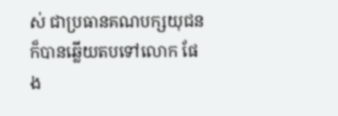ស់ ជាប្រធានគណបក្សយុជន ក៏បានឆ្លើយតបទៅលោក ផែង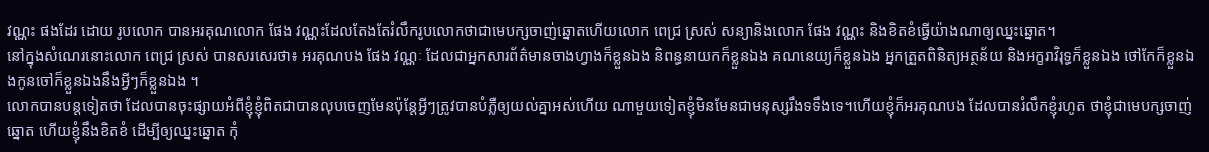វណ្ណះ ផងដែរ ដោយ រូបលោក បានអរគុណលោក ផែង វណ្ណះដែលតែងតែរំលឹករូបលោកថាជាមេបក្សចាញ់ឆ្នោតហើយលោក ពេជ្រ ស្រស់ សន្យានិងលោក ផែង វណ្ណះ និងខិតខំធ្វើយ៉ាងណាឲ្យឈ្នះឆ្នោត។
នៅក្នុងសំណេរនោះលោក ពេជ្រ ស្រស់ បានសរសេរថា៖ អរគុណបង ផែង វណ្ណៈ ដែលជាអ្នកសារព័ត៌មានចាងហ្វាងក៏ខ្លួនឯង និពន្ធនាយកក៏ខ្លួនឯង គណនេយ្យក៏ខ្លួនឯង អ្នកត្រួតពិនិត្យអត្ថន័យ និងអក្ខរាវិរុទ្ធក៏ខ្លួនឯង ថៅកែក៏ខ្លួនឯងកូនចៅក៏ខ្លួនឯងនឹងអ្វីៗក៏ខ្លួនឯង ។
លោកបានបន្តទៀតថា ដែលបានចុះផ្សាយអំពីខ្ញុំខ្ញុំពិតជាបានលុបចេញមែនប៉ុន្តែអ្វីៗត្រូវបានបំភ្លឺឲ្យយល់គ្នាអស់ហើយ ណាមួយទៀតខ្ញុំមិនមែនជាមនុស្សរឹងទទឹងទេ។ហើយខ្ញុំក៏អរគុណបង ដែលបានរំលឹកខ្ញុំរហូត ថាខ្ញុំជាមេបក្សចាញ់ឆ្នោត ហើយខ្ញុំនឹងខិតខំ ដើម្បីឲ្យឈ្នះឆ្នោត កុំ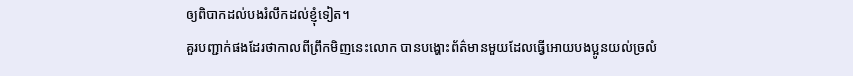ឲ្យពិបាកដល់បងរំលឹកដល់ខ្ញុំទៀត។
គួរបញ្ជាក់ផងដែរថាកាលពីព្រឹកមិញនេះលោក បានបង្ហោះព័ត៌មានមួយដែលធ្វើអោយបងប្អូនយល់ច្រលំ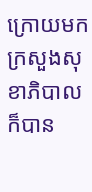ក្រោយមក ក្រសួងសុខាភិបាលក៏បាន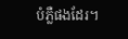បំភ្លឺផងដែរ។